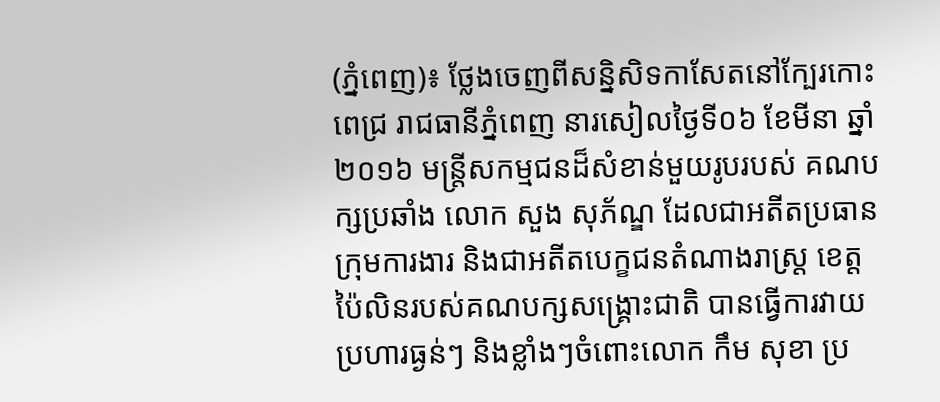(ភ្នំពេញ)៖ ថ្លែងចេញពីសន្និសិទកាសែតនៅក្បែរកោះពេជ្រ រាជធានីភ្នំពេញ នារសៀលថ្ងៃទី០៦ ខែមីនា ឆ្នាំ២០១៦ មន្រ្តីសកម្មជនដ៏សំខាន់មួយរូបរបស់ គណបក្សប្រឆាំង លោក សួង សុភ័ណ្ឌ ដែលជាអតីតប្រធានក្រុមការងារ និងជាអតីតបេក្ខជនតំណាងរាស្រ្ត ខេត្តប៉ៃលិនរបស់គណបក្សសង្គ្រោះជាតិ បានធ្វើការវាយប្រហារធ្ងន់ៗ និងខ្លាំងៗចំពោះលោក កឹម សុខា ប្រ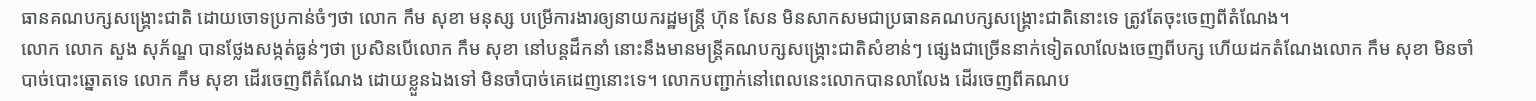ធានគណបក្សសង្រ្គោះជាតិ ដោយចោទប្រកាន់ចំៗថា លោក កឹម សុខា មនុស្ស បម្រើការងារឲ្យនាយករដ្ឋមន្រ្តី ហ៊ុន សែន មិនសាកសមជាប្រធានគណបក្សសង្គ្រោះជាតិនោះទេ ត្រូវតែចុះចេញពីតំណែង។
លោក លោក សួង សុភ័ណ្ឌ បានថ្លែងសង្កត់ធ្ងន់ៗថា ប្រសិនបើលោក កឹម សុខា នៅបន្តដឹកនាំ នោះនឹងមានមន្រ្តីគណបក្សសង្គ្រោះជាតិសំខាន់ៗ ផ្សេងជាច្រើននាក់ទៀតលាលែងចេញពីបក្ស ហើយដកតំណែងលោក កឹម សុខា មិនចាំបាច់បោះឆ្នោតទេ លោក កឹម សុខា ដើរចេញពីតំណែង ដោយខ្លួនឯងទៅ មិនចាំបាច់គេដេញនោះទេ។ លោកបញ្ជាក់នៅពេលនេះលោកបានលាលែង ដើរចេញពីគណប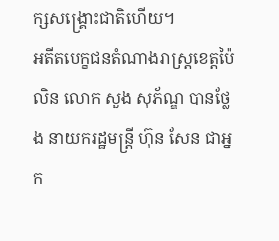ក្សសង្រ្គោះជាតិហើយ។
អតីតបេក្ខជនតំណាងរាស្រ្តខេត្តប៉ៃលិន លោក សួង សុភ័ណ្ឌ បានថ្លែង នាយករដ្ឋមន្រ្តី ហ៊ុន សែន ជាអ្នក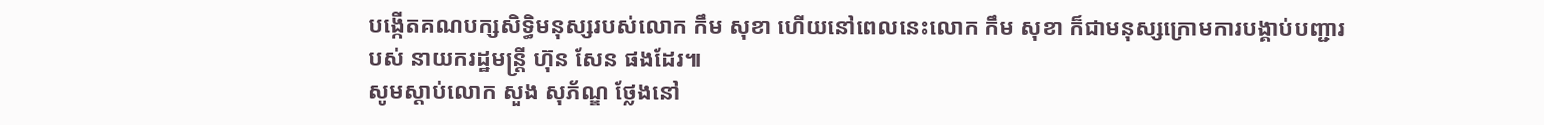បង្កើតគណបក្សសិទ្ធិមនុស្សរបស់លោក កឹម សុខា ហើយនៅពេលនេះលោក កឹម សុខា ក៏ជាមនុស្សក្រោមការបង្គាប់បញ្ជារបស់ នាយករដ្ឋមន្រ្តី ហ៊ុន សែន ផងដែរ៕
សូមស្តាប់លោក សួង សុភ័ណ្ឌ ថ្លែងនៅ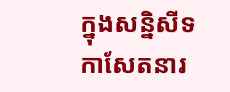ក្នុងសន្និសីទកាសែតនារ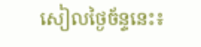សៀលថ្ងៃច័ន្ទនេះ៖